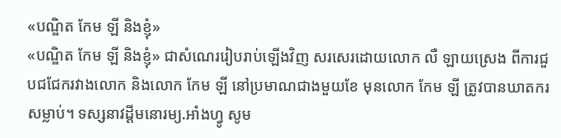«បណ្ឌិត កែម ឡី និងខ្ញុំ»
«បណ្ឌិត កែម ឡី និងខ្ញុំ» ជាសំណេររៀបរាប់ឡើងវិញ សរសេរដោយលោក លឺ ឡាយស្រេង ពីការជួបជជែករវាងលោក និងលោក កែម ឡី នៅប្រមាណជាងមួយខែ មុនលោក កែម ឡី ត្រូវបានឃាតករសម្លាប់។ ទស្សនាវដ្ដីមនោរម្យ.អាំងហ្វូ សូម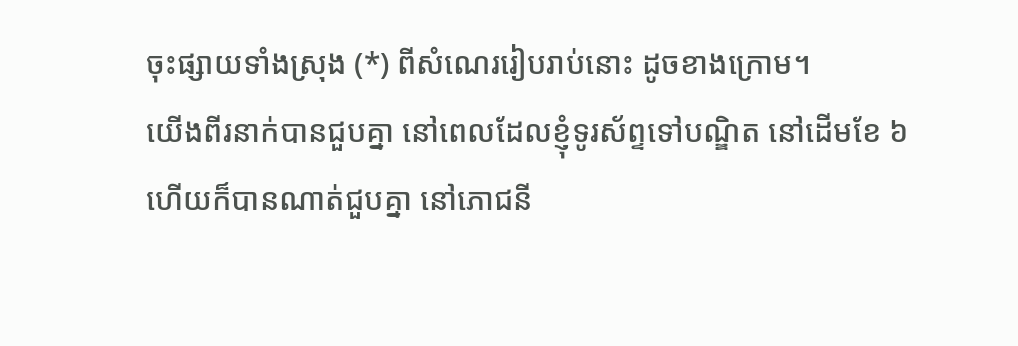ចុះផ្សាយទាំងស្រុង (*) ពីសំណេររៀបរាប់នោះ ដូចខាងក្រោម។
យើងពីរនាក់បានជួបគ្នា នៅពេលដែលខ្ញុំទូរស័ព្ទទៅបណ្ឌិត នៅដើមខែ ៦ ហើយក៏បានណាត់ជួបគ្នា នៅភោជនី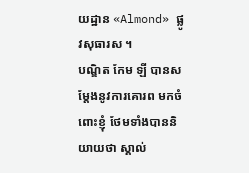យដ្ឋាន «Almond» ផ្លូវសុធារស ។
បណ្ឌិត កែម ឡី បានសម្តែងនូវការគោរព មកចំពោះខ្ញុំ ថែមទាំងបាននិយាយថា ស្គាល់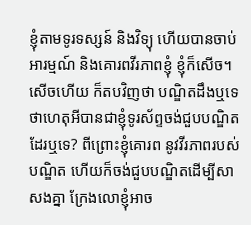ខ្ញុំតាមទូរទស្សន៍ និងវិទ្យុ ហើយបានចាប់អារម្មណ៍ និងគោរពវីរភាពខ្ញុំ ខ្ញុំក៏សើច។ សើចហើយ ក៏តបវិញថា បណ្ឌិតដឹងឬទេ ថាហេតុអីបានជាខ្ញុំទូរស័ព្ទចង់ជួបបណ្ឌិត ដែរឬទេ? ពីព្រោះខ្ញុំគោរព នូវវីរភាពរបស់បណ្ឌិត ហើយក៏ចង់ជួបបណ្ឌិតដើម្បីសាសងគ្នា ក្រែងលោខ្ញុំអាច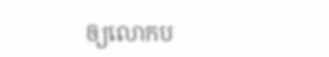ឲ្យលោកប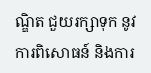ណ្ឌិត ជួយរក្សាទុក នូវការពិសោធន៍ និងការ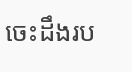ចេះដឹងរប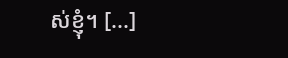ស់ខ្ញុំ។ [...]